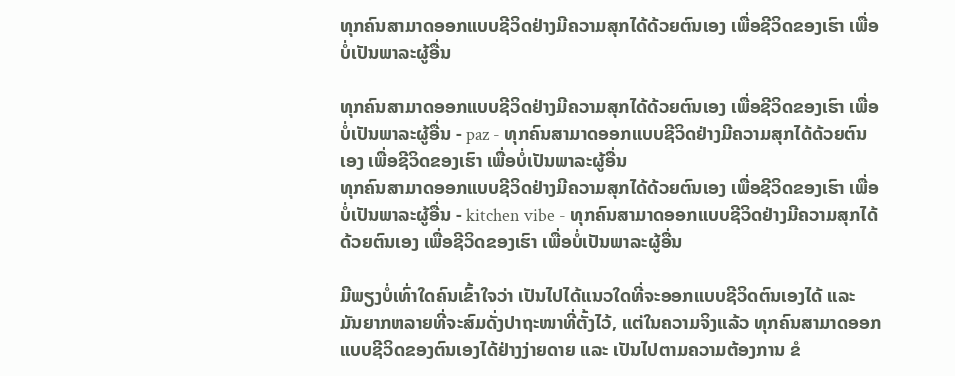ທຸກຄົນສາມາດອອກແບບຊີວິດຢ່າງມີຄວາມສຸກໄດ້ດ້ວຍຕົນເອງ ເພື່ອຊີວິດຂອງເຮົາ ເພື່ອບໍ່ເປັນພາລະຜູ້ອື່ນ

ທຸກຄົນສາມາດອອກແບບຊີວິດຢ່າງມີຄວາມສຸກໄດ້ດ້ວຍຕົນເອງ ເພື່ອຊີວິດຂອງເຮົາ ເພື່ອບໍ່ເປັນພາລະຜູ້ອື່ນ - paz - ທຸກຄົນສາມາດອອກແບບຊີວິດຢ່າງມີຄວາມສຸກໄດ້ດ້ວຍຕົນເອງ ເພື່ອຊີວິດຂອງເຮົາ ເພື່ອບໍ່ເປັນພາລະຜູ້ອື່ນ
ທຸກຄົນສາມາດອອກແບບຊີວິດຢ່າງມີຄວາມສຸກໄດ້ດ້ວຍຕົນເອງ ເພື່ອຊີວິດຂອງເຮົາ ເພື່ອບໍ່ເປັນພາລະຜູ້ອື່ນ - kitchen vibe - ທຸກຄົນສາມາດອອກແບບຊີວິດຢ່າງມີຄວາມສຸກໄດ້ດ້ວຍຕົນເອງ ເພື່ອຊີວິດຂອງເຮົາ ເພື່ອບໍ່ເປັນພາລະຜູ້ອື່ນ

ມີພຽງບໍ່ເທົ່າໃດຄົນເຂົ້າໃຈວ່າ ເປັນໄປໄດ້ແນວໃດທີ່ຈະອອກແບບຊີວິດຕົນເອງໄດ້ ແລະ ມັນຍາກຫລາຍທີ່ຈະສົມດັ່ງປາຖະໜາທີ່ຕັ້ງໄວ້, ແຕ່ໃນຄວາມຈິງແລ້ວ ທຸກຄົນສາມາດອອກແບບຊີວິດຂອງຕົນເອງໄດ້ຢ່າງງ່າຍດາຍ ແລະ ເປັນໄປຕາມຄວາມຕ້ອງການ ຂໍ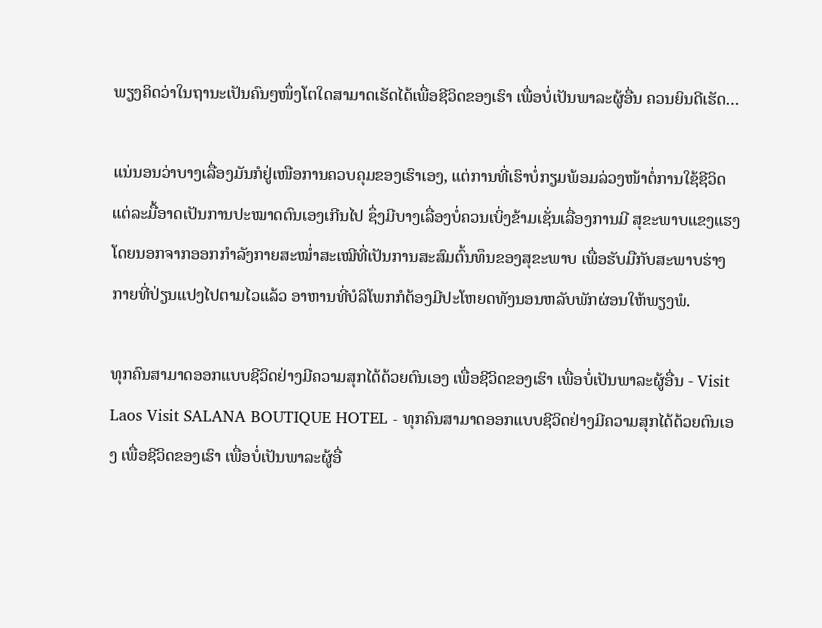ພຽງຄິດວ່າໃນຖານະເປັນຄົນໆໜຶ່ງໂຕໃດສາມາດເຮັດໄດ້ເພື່ອຊີວິດຂອງເຮົາ ເພື່ອບໍ່ເປັນພາລະຜູ້ອື່ນ ຄວນຍິນດີເຮັດ…

ແນ່ນອນວ່າບາງເລື່ອງມັນກໍຢູ່ເໜືອການຄວບຄຸມຂອງເຮົາເອງ, ແຕ່ການທີ່ເຮົາບໍ່ກຽມພ້ອມລ່ວງໜ້າຕໍ່ການໃຊ້ຊີວິດແຕ່ລະມື້ອາດເປັນການປະໝາດຕົນເອງເກີນໄປ ຊຶ່ງມີບາງເລື່ອງບໍ່ຄວນເບິ່ງຂ້າມເຊັ່ນເລື່ອງການມີ ສຸຂະພາບແຂງແຮງໂດຍນອກຈາກອອກກຳລັງກາຍສະໝໍ່າສະເໝີທີ່ເປັນການສະສົມຕົ້ນທຶນຂອງສຸຂະພາບ ເພື່ອຮັບມືກັບສະພາບຮ່າງກາຍທີ່ປ່ຽນແປງໄປຕາມໄວແລ້ວ ອາຫານທີ່ບໍລິໂພກກໍຕ້ອງມີປະໂຫຍດທັງນອນຫລັບພັກຜ່ອນໃຫ້ພຽງພໍ.

ທຸກຄົນສາມາດອອກແບບຊີວິດຢ່າງມີຄວາມສຸກໄດ້ດ້ວຍຕົນເອງ ເພື່ອຊີວິດຂອງເຮົາ ເພື່ອບໍ່ເປັນພາລະຜູ້ອື່ນ - Visit Laos Visit SALANA BOUTIQUE HOTEL - ທຸກຄົນສາມາດອອກແບບຊີວິດຢ່າງມີຄວາມສຸກໄດ້ດ້ວຍຕົນເອງ ເພື່ອຊີວິດຂອງເຮົາ ເພື່ອບໍ່ເປັນພາລະຜູ້ອື່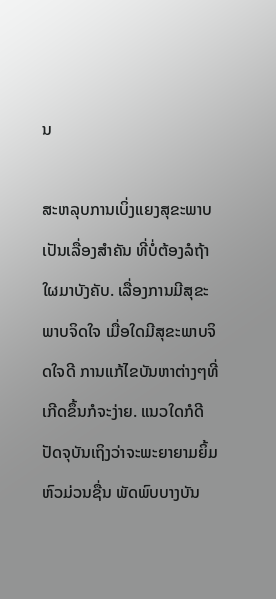ນ

ສະຫລຸບການເບິ່ງແຍງສຸຂະພາບເປັນເລື່ອງສຳຄັນ ທີ່ບໍ່ຕ້ອງລໍຖ້າໃຜມາບັງຄັບ. ເລື່ອງການມີສຸຂະພາບຈິດໃຈ ເມື່ອໃດມີສຸຂະພາບຈິດໃຈດີ ການແກ້ໄຂບັນຫາຕ່າງໆທີ່ເກີດຂຶ້ນກໍຈະງ່າຍ. ແນວໃດກໍດີປັດຈຸບັນເຖິງວ່າຈະພະຍາຍາມຍິ້ມຫົວມ່ວນຊື່ນ ພັດພົບບາງບັນ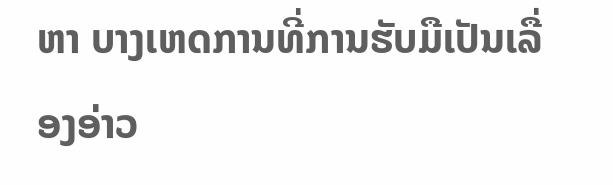ຫາ ບາງເຫດການທີ່ການຮັບມືເປັນເລື່ອງອ່າວ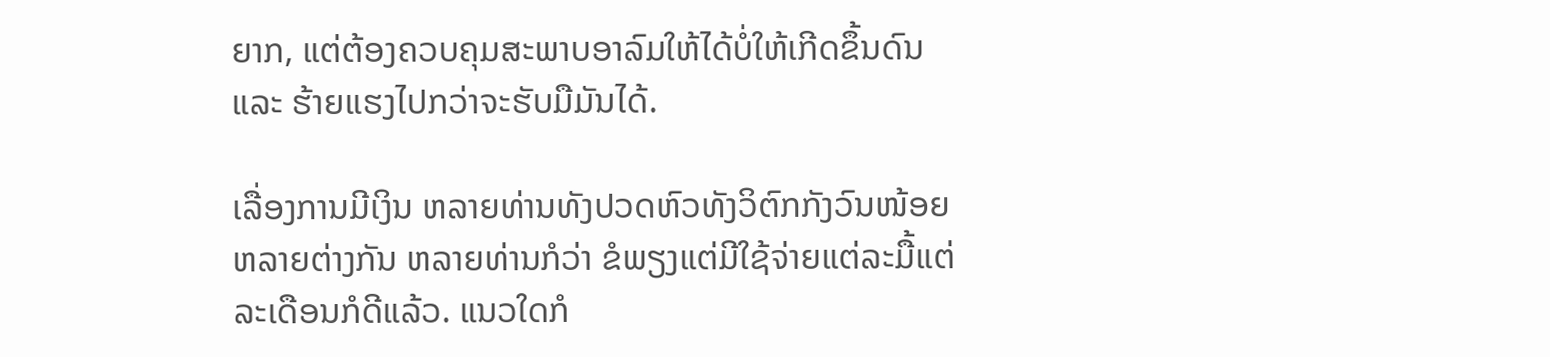ຍາກ, ແຕ່ຕ້ອງຄວບຄຸມສະພາບອາລົມໃຫ້ໄດ້ບໍ່ໃຫ້ເກີດຂຶ້ນດົນ ແລະ ຮ້າຍແຮງໄປກວ່າຈະຮັບມືມັນໄດ້.

ເລື່ອງການມີເງິນ ຫລາຍທ່ານທັງປວດຫົວທັງວິຕົກກັງວົນໜ້ອຍຫລາຍຕ່າງກັນ ຫລາຍທ່ານກໍວ່າ ຂໍພຽງແຕ່ມີໃຊ້ຈ່າຍແຕ່ລະມື້ແຕ່ລະເດືອນກໍດີແລ້ວ. ແນວໃດກໍ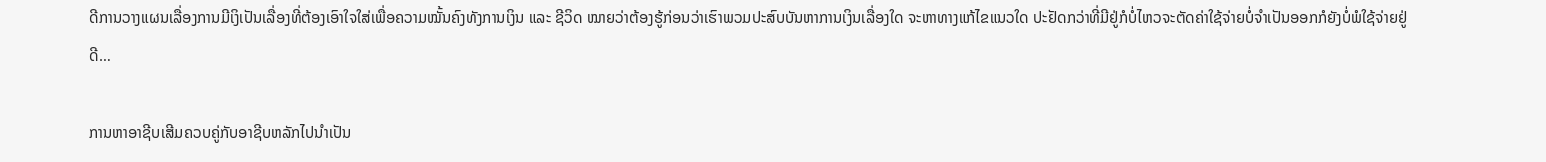ດີການວາງແຜນເລື່ອງການມີເງິເປັນເລື່ອງທີ່ຕ້ອງເອົາໃຈໃສ່ເພື່ອຄວາມໝັ້ນຄົງທັງການເງິນ ແລະ ຊີວິດ ໝາຍວ່າຕ້ອງຮູ້ກ່ອນວ່າເຮົາພວມປະສົບບັນຫາການເງິນເລື່ອງໃດ ຈະຫາທາງແກ້ໄຂແນວໃດ ປະຢັດກວ່າທີ່ມີຢູ່ກໍບໍ່ໄຫວຈະຕັດຄ່າໃຊ້ຈ່າຍບໍ່ຈໍາເປັນອອກກໍຍັງບໍ່ພໍໃຊ້ຈ່າຍຢູ່ດີ…

ການຫາອາຊີບເສີມຄວບຄູ່ກັບອາຊີບຫລັກໄປນຳເປັນ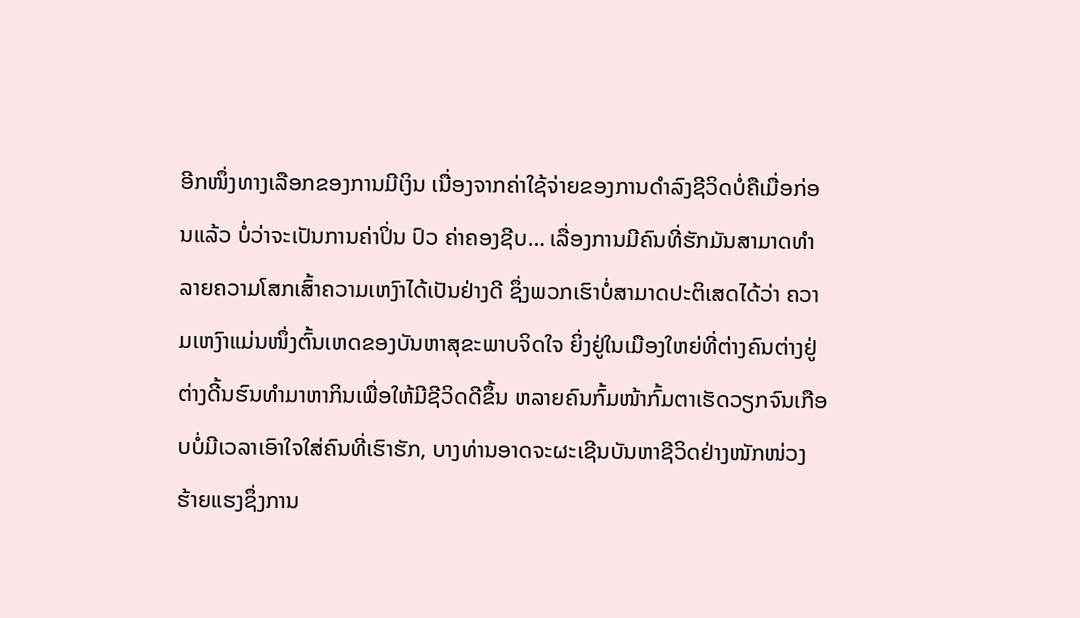ອີກໜຶ່ງທາງເລືອກຂອງການມີເງິນ ເນື່ອງຈາກຄ່າໃຊ້ຈ່າຍຂອງການດຳລົງຊີວິດບໍ່ຄືເມື່ອກ່ອນແລ້ວ ບໍ່ວ່າຈະເປັນການຄ່າປິ່ນ ປົວ ຄ່າຄອງຊີບ… ເລື່ອງການມີຄົນທີ່ຮັກມັນສາມາດທຳລາຍຄວາມໂສກເສົ້າຄວາມເຫງົາໄດ້ເປັນຢ່າງດີ ຊຶ່ງພວກເຮົາບໍ່ສາມາດປະຕິເສດໄດ້ວ່າ ຄວາມເຫງົາແມ່ນໜຶ່ງຕົ້ນເຫດຂອງບັນຫາສຸຂະພາບຈິດໃຈ ຍິ່ງຢູ່ໃນເມືອງໃຫຍ່ທີ່ຕ່າງຄົນຕ່າງຢູ່ ຕ່າງດີ້ນຮົນທຳມາຫາກິນເພື່ອໃຫ້ມີຊີວິດດີຂຶ້ນ ຫລາຍຄົນກົ້ມໜ້າກົ້ມຕາເຮັດວຽກຈົນເກືອບບໍ່ມີເວລາເອົາໃຈໃສ່ຄົນທີ່ເຮົາຮັກ, ບາງທ່ານອາດຈະຜະເຊີນບັນຫາຊີວິດຢ່າງໜັກໜ່ວງຮ້າຍແຮງຊຶ່ງການ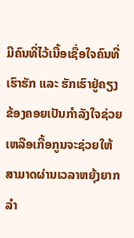ມີຄົນທີ່ໄວ້ເນື້ອເຊື່ອໃຈຄົນທີ່ເຮົາຮັກ ແລະ ຮັກເຮົາຢູ່ຄຽງຂ້ອງຄອຍເປັນກຳລັງໃຈຊ່ວຍເຫລືອເກື້ອກູນຈະຊ່ວຍໃຫ້ສາມາດຜ່ານເວລາຫຍຸ້ງຍາກລຳ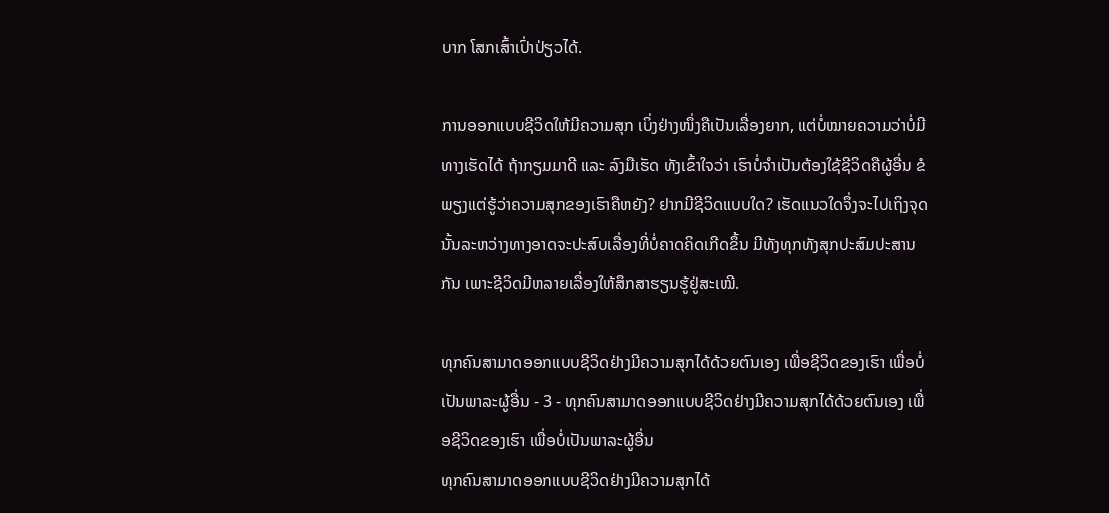ບາກ ໂສກເສົ້າເປົ່າປ່ຽວໄດ້.

ການອອກແບບຊີວິດໃຫ້ມີຄວາມສຸກ ເບິ່ງຢ່າງໜຶ່ງຄືເປັນເລື່ອງຍາກ, ແຕ່ບໍ່ໝາຍຄວາມວ່າບໍ່ມີທາງເຮັດໄດ້ ຖ້າກຽມມາດີ ແລະ ລົງມືເຮັດ ທັງເຂົ້າໃຈວ່າ ເຮົາບໍ່ຈຳເປັນຕ້ອງໃຊ້ຊີວິດຄືຜູ້ອື່ນ ຂໍພຽງແຕ່ຮູ້ວ່າຄວາມສຸກຂອງເຮົາຄືຫຍັງ? ຢາກມີຊີວິດແບບໃດ? ເຮັດແນວໃດຈຶ່ງຈະໄປເຖິງຈຸດນັ້ນລະຫວ່າງທາງອາດຈະປະສົບເລື່ອງທີ່ບໍ່ຄາດຄິດເກີດຂຶ້ນ ມີທັງທຸກທັງສຸກປະສົມປະສານກັນ ເພາະຊີວິດມີຫລາຍເລື່ອງໃຫ້ສຶກສາຮຽນຮູ້ຢູ່ສະເໝີ.

ທຸກຄົນສາມາດອອກແບບຊີວິດຢ່າງມີຄວາມສຸກໄດ້ດ້ວຍຕົນເອງ ເພື່ອຊີວິດຂອງເຮົາ ເພື່ອບໍ່ເປັນພາລະຜູ້ອື່ນ - 3 - ທຸກຄົນສາມາດອອກແບບຊີວິດຢ່າງມີຄວາມສຸກໄດ້ດ້ວຍຕົນເອງ ເພື່ອຊີວິດຂອງເຮົາ ເພື່ອບໍ່ເປັນພາລະຜູ້ອື່ນ
ທຸກຄົນສາມາດອອກແບບຊີວິດຢ່າງມີຄວາມສຸກໄດ້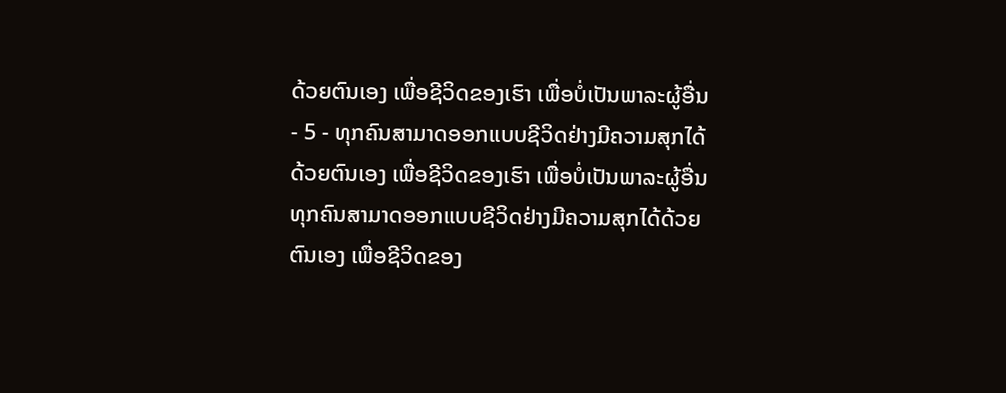ດ້ວຍຕົນເອງ ເພື່ອຊີວິດຂອງເຮົາ ເພື່ອບໍ່ເປັນພາລະຜູ້ອື່ນ - 5 - ທຸກຄົນສາມາດອອກແບບຊີວິດຢ່າງມີຄວາມສຸກໄດ້ດ້ວຍຕົນເອງ ເພື່ອຊີວິດຂອງເຮົາ ເພື່ອບໍ່ເປັນພາລະຜູ້ອື່ນ
ທຸກຄົນສາມາດອອກແບບຊີວິດຢ່າງມີຄວາມສຸກໄດ້ດ້ວຍຕົນເອງ ເພື່ອຊີວິດຂອງ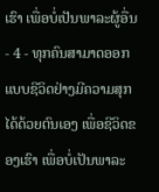ເຮົາ ເພື່ອບໍ່ເປັນພາລະຜູ້ອື່ນ - 4 - ທຸກຄົນສາມາດອອກແບບຊີວິດຢ່າງມີຄວາມສຸກໄດ້ດ້ວຍຕົນເອງ ເພື່ອຊີວິດຂອງເຮົາ ເພື່ອບໍ່ເປັນພາລະ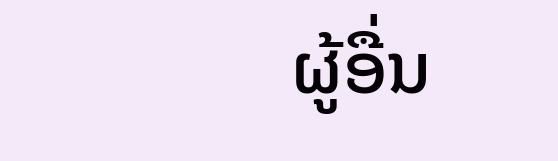ຜູ້ອື່ນ